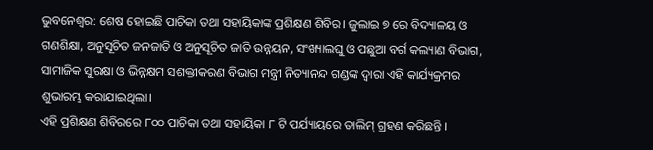ଭୁବନେଶ୍ୱର: ଶେଷ ହୋଇଛି ପାଚିକା ତଥା ସହାୟିକାଙ୍କ ପ୍ରଶିକ୍ଷଣ ଶିବିର। ଜୁଲାଇ ୭ ରେ ବିଦ୍ୟାଳୟ ଓ ଗଣଶିକ୍ଷା, ଅନୁସୂଚିତ ଜନଜାତି ଓ ଅନୁସୂଚିତ ଜାତି ଉନ୍ନୟନ, ସଂଖ୍ୟାଲଘୁ ଓ ପଛୁଆ ବର୍ଗ କଲ୍ୟାଣ ବିଭାଗ, ସାମାଜିକ ସୁରକ୍ଷା ଓ ଭିନ୍ନକ୍ଷମ ସଶକ୍ତୀକରଣ ବିଭାଗ ମନ୍ତ୍ରୀ ନିତ୍ୟାନନ୍ଦ ଗଣ୍ଡଙ୍କ ଦ୍ୱାରା ଏହି କାର୍ଯ୍ୟକ୍ରମର ଶୁଭାରମ୍ଭ କରାଯାଇଥିଲା।
ଏହି ପ୍ରଶିକ୍ଷଣ ଶିବିରରେ ୮୦୦ ପାଚିକା ତଥା ସହାୟିକା ୮ ଟି ପର୍ଯ୍ୟାୟରେ ତାଲିମ୍ ଗ୍ରହଣ କରିଛନ୍ତି ।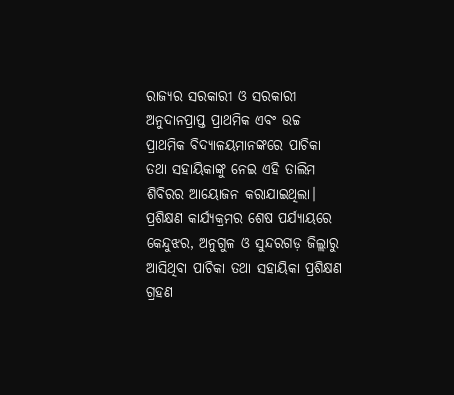ରାଜ୍ୟର ସରକାରୀ ଓ ସରକାରୀ ଅନୁଦାନପ୍ରାପ୍ତ ପ୍ରାଥମିକ ଏବଂ ଉଚ୍ଚ ପ୍ରାଥମିକ ବିଦ୍ୟାଳୟମାନଙ୍କରେ ପାଚିକା ତଥା ସହାୟିକାଙ୍କୁ ନେଇ ଏହି ତାଲିମ ଶିବିରର ଆୟୋଜନ କରାଯାଇଥିଲା। ପ୍ରଶିକ୍ଷଣ କାର୍ଯ୍ୟକ୍ରମର ଶେଷ ପର୍ଯ୍ୟାୟରେ କେନ୍ଦୁଝର, ଅନୁଗୁଳ ଓ ସୁନ୍ଦରଗଡ଼ ଜିଲ୍ଲାରୁ ଆସିଥିବା ପାଚିକା ତଥା ସହାୟିକା ପ୍ରଶିକ୍ଷଣ ଗ୍ରହଣ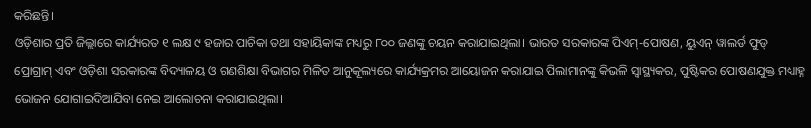କରିଛନ୍ତି।
ଓଡ଼ିଶାର ପ୍ରତି ଜିଲ୍ଲାରେ କାର୍ଯ୍ୟରତ ୧ ଲକ୍ଷ ୯ ହଜାର ପାଚିକା ତଥା ସହାୟିକାଙ୍କ ମଧ୍ୟରୁ ୮୦୦ ଜଣଙ୍କୁ ଚୟନ କରାଯାଇଥିଲା। ଭାରତ ସରକାରଙ୍କ ପିଏମ୍-ପୋଷଣ, ୟୁଏନ୍ ୱାଲର୍ଡ ଫୁଡ୍ ପ୍ରୋଗ୍ରାମ୍ ଏବଂ ଓଡ଼ିଶା ସରକାରଙ୍କ ବିଦ୍ୟାଳୟ ଓ ଗଣଶିକ୍ଷା ବିଭାଗର ମିଳିତ ଆନୁକୂଲ୍ୟରେ କାର୍ଯ୍ୟକ୍ରମର ଆୟୋଜନ କରାଯାଇ ପିଲାମାନଙ୍କୁ କିଭଳି ସ୍ୱାସ୍ଥ୍ୟକର, ପୁଷ୍ଟିକର ପୋଷଣଯୁକ୍ତ ମଧ୍ୟାହ୍ନ ଭୋଜନ ଯୋଗାଇଦିଆଯିବା ନେଇ ଆଲୋଚନା କରାଯାଇଥିଲା।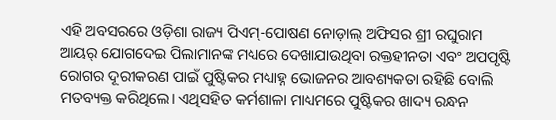ଏହି ଅବସରରେ ଓଡ଼ିଶା ରାଜ୍ୟ ପିଏମ୍-ପୋଷଣ ନୋଡ଼ାଲ୍ ଅଫିସର ଶ୍ରୀ ରଘୁରାମ ଆୟର୍ ଯୋଗଦେଇ ପିଲାମାନଙ୍କ ମଧ୍ୟରେ ଦେଖାଯାଉଥିବା ରକ୍ତହୀନତା ଏବଂ ଅପପୃଷ୍ଟି ରୋଗର ଦୂରୀକରଣ ପାଇଁ ପୁଷ୍ଟିକର ମଧ୍ୟାହ୍ନ ଭୋଜନର ଆବଶ୍ୟକତା ରହିଛି ବୋଲି ମତବ୍ୟକ୍ତ କରିଥିଲେ। ଏଥିସହିତ କର୍ମଶାଳା ମାଧ୍ୟମରେ ପୁଷ୍ଟିକର ଖାଦ୍ୟ ରନ୍ଧନ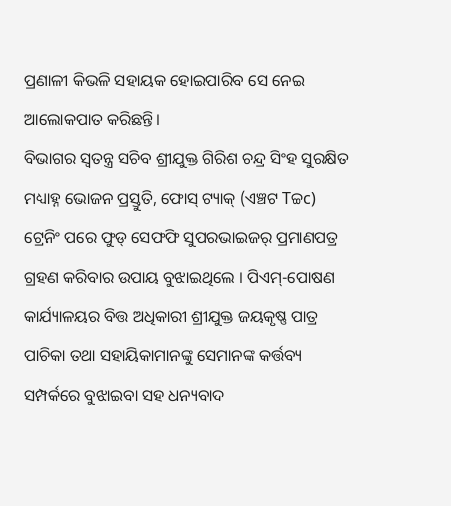ପ୍ରଣାଳୀ କିଭଳି ସହାୟକ ହୋଇପାରିବ ସେ ନେଇ ଆଲୋକପାତ କରିଛନ୍ତି।
ବିଭାଗର ସ୍ୱତନ୍ତ୍ର ସଚିବ ଶ୍ରୀଯୁକ୍ତ ଗିରିଶ ଚନ୍ଦ୍ର ସିଂହ ସୁରକ୍ଷିତ ମଧ୍ୟାହ୍ନ ଭୋଜନ ପ୍ରସ୍ତୁତି, ଫୋସ୍ ଟ୍ୟାକ୍ (ଏଞ୍ଚଟ Tଚ୍ଚc) ଟ୍ରେନିଂ ପରେ ଫୁଡ୍ ସେଫଫି ସୁପରଭାଇଜର୍ ପ୍ରମାଣପତ୍ର ଗ୍ରହଣ କରିବାର ଉପାୟ ବୁଝାଇଥିଲେ । ପିଏମ୍-ପୋଷଣ କାର୍ଯ୍ୟାଳୟର ବିତ୍ତ ଅଧିକାରୀ ଶ୍ରୀଯୁକ୍ତ ଜୟକୃଷ୍ଣ ପାତ୍ର ପାଚିକା ତଥା ସହାୟିକାମାନଙ୍କୁ ସେମାନଙ୍କ କର୍ତ୍ତବ୍ୟ ସମ୍ପର୍କରେ ବୁଝାଇବା ସହ ଧନ୍ୟବାଦ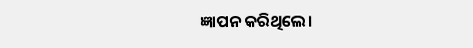ଜ୍ଞାପନ କରିଥିଲେ।